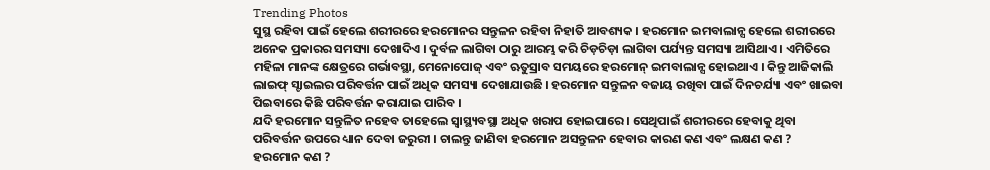Trending Photos
ସୁସ୍ଥ ରହିବା ପାଇଁ ହେଲେ ଶରୀରରେ ହରମୋନର ସନ୍ତୁଳନ ରହିବା ନିହାତି ଆବଶ୍ୟକ । ହରମୋନ ଇମବାଲାନ୍ସ ହେଲେ ଶରୀରରେ ଅନେକ ପ୍ରକାରର ସମସ୍ୟା ଦେଖାଦିଏ । ଦୁର୍ବଳ ଲାଗିବା ଠାରୁ ଆରମ୍ଭ କରି ଚିଡ଼ଚିଡ଼ା ଲାଗିବା ପର୍ଯ୍ୟନ୍ତ ସମସ୍ୟା ଆସିଥାଏ । ଏମିତିରେ ମହିଳା ମାନଙ୍କ କ୍ଷେତ୍ରରେ ଗର୍ଭାବସ୍ଥା, ମେନୋପୋଜ୍ ଏବଂ ଋତୁସ୍ରାବ ସମୟରେ ହରମୋନ୍ ଇମବାଲାନ୍ସ ହୋଇଥାଏ । କିନ୍ତୁ ଆଜିକାଲି ଲାଇଫ୍ ସ୍ଟାଇଲର ପରିବର୍ତ୍ତନ ପାଇଁ ଅଧିକ ସମସ୍ୟା ଦେଖାଯାଉଛି । ହରମୋନ ସନ୍ତୁଳନ ବଜାୟ ରଖିବା ପାଇଁ ଦିନଚର୍ଯ୍ୟା ଏବଂ ଖାଇବା ପିଇବାରେ କିଛି ପରିବର୍ତ୍ତନ କରାଯାଇ ପାରିବ ।
ଯଦି ହରମୋନ ସନ୍ତୁଳିତ ନହେବ ତାହେଲେ ସ୍ବାସ୍ଥ୍ୟବସ୍ଥା ଅଧିକ ଖରାପ ହୋଇପାରେ । ସେଥିପାଇଁ ଶରୀରରେ ହେବାକୁ ଥିବା ପରିବର୍ତ୍ତନ ଉପରେ ଧ୍ୟାନ ଦେବା ଜରୁରୀ । ଚାଲନ୍ତୁ ଜାଣିବା ହରମୋନ ଅସନ୍ତୁଳନ ହେବାର କାରଣ କଣ ଏବଂ ଲକ୍ଷଣ କଣ ?
ହରମୋନ କଣ ?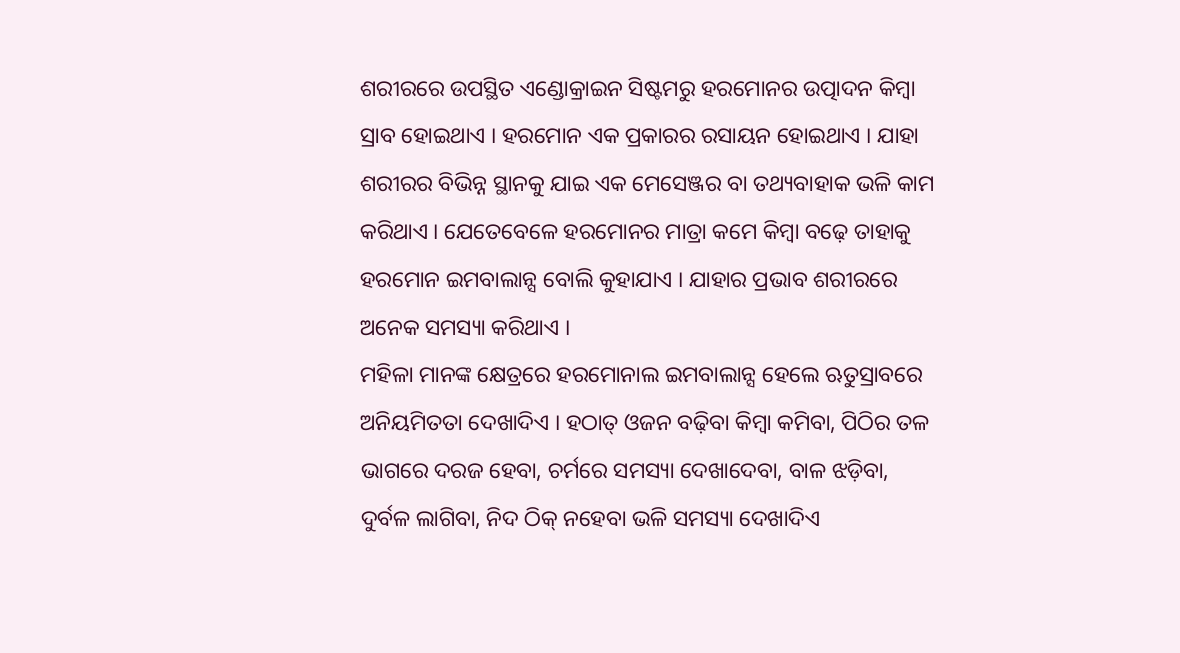ଶରୀରରେ ଉପସ୍ଥିତ ଏଣ୍ଡୋକ୍ରାଇନ ସିଷ୍ଟମରୁ ହରମୋନର ଉତ୍ପାଦନ କିମ୍ବା ସ୍ରାବ ହୋଇଥାଏ । ହରମୋନ ଏକ ପ୍ରକାରର ରସାୟନ ହୋଇଥାଏ । ଯାହା ଶରୀରର ବିଭିନ୍ନ ସ୍ଥାନକୁ ଯାଇ ଏକ ମେସେଞ୍ଜର ବା ତଥ୍ୟବାହାକ ଭଳି କାମ କରିଥାଏ । ଯେତେବେଳେ ହରମୋନର ମାତ୍ରା କମେ କିମ୍ବା ବଢ଼େ ତାହାକୁ ହରମୋନ ଇମବାଲାନ୍ସ ବୋଲି କୁହାଯାଏ । ଯାହାର ପ୍ରଭାବ ଶରୀରରେ ଅନେକ ସମସ୍ୟା କରିଥାଏ ।
ମହିଳା ମାନଙ୍କ କ୍ଷେତ୍ରରେ ହରମୋନାଲ ଇମବାଲାନ୍ସ ହେଲେ ଋତୁସ୍ରାବରେ ଅନିୟମିତତା ଦେଖାଦିଏ । ହଠାତ୍ ଓଜନ ବଢ଼ିବା କିମ୍ବା କମିବା, ପିଠିର ତଳ ଭାଗରେ ଦରଜ ହେବା, ଚର୍ମରେ ସମସ୍ୟା ଦେଖାଦେବା, ବାଳ ଝଡ଼ିବା, ଦୁର୍ବଳ ଲାଗିବା, ନିଦ ଠିକ୍ ନହେବା ଭଳି ସମସ୍ୟା ଦେଖାଦିଏ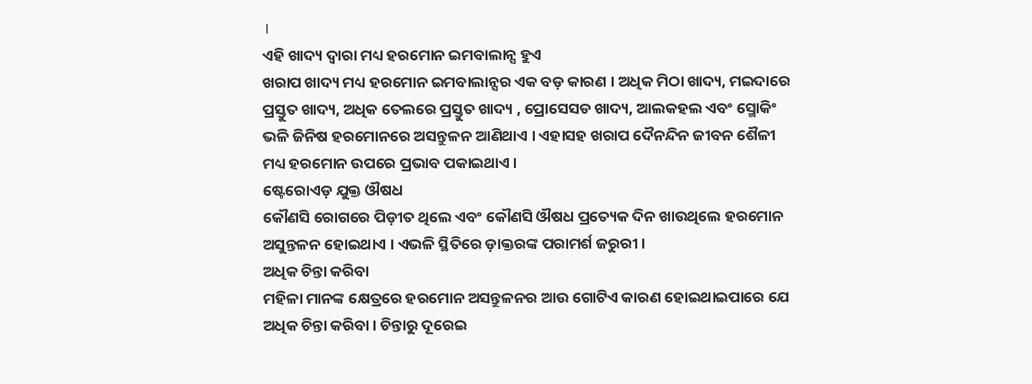।
ଏହି ଖାଦ୍ୟ ଦ୍ବାରା ମଧ୍ୟ ହରମୋନ ଇମବାଲାନ୍ସ ହୁଏ
ଖରାପ ଖାଦ୍ୟ ମଧ୍ୟ ହରମୋନ ଇମବାଲାନ୍ସର ଏକ ବଡ଼ କାରଣ । ଅଧିକ ମିଠା ଖାଦ୍ୟ, ମଇଦାରେ ପ୍ରସ୍ତୁତ ଖାଦ୍ୟ, ଅଧିକ ତେଲରେ ପ୍ରସ୍ତୁତ ଖାଦ୍ୟ , ପ୍ରୋସେସଡ ଖାଦ୍ୟ, ଆଲକହଲ ଏବଂ ସ୍ମୋକିଂ ଭଳି ଜିନିଷ ହରମୋନରେ ଅସନ୍ତୁଳନ ଆଣିଥାଏ । ଏହାସହ ଖରାପ ଦୈନନ୍ଦିନ ଜୀବନ ଶୈଳୀ ମଧ୍ୟ ହରମୋନ ଉପରେ ପ୍ରଭାବ ପକାଇଥାଏ ।
ଷ୍ଟେରୋଏଡ଼ ଯୁକ୍ତ ଔଷଧ
କୌଣସି ରୋଗରେ ପିଡ଼ୀତ ଥିଲେ ଏବଂ କୌଣସି ଔଷଧ ପ୍ରତ୍ୟେକ ଦିନ ଖାଉଥିଲେ ହରମୋନ ଅସୁନ୍ତଳନ ହୋଇଥାଏ । ଏଭଳି ସ୍ଥିତିରେ ଡ଼ାକ୍ତରଙ୍କ ପରାମର୍ଶ ଜରୁରୀ ।
ଅଧିକ ଚିନ୍ତା କରିବା
ମହିଳା ମାନଙ୍କ କ୍ଷେତ୍ରରେ ହରମୋନ ଅସନ୍ତୁଳନର ଆଉ ଗୋଟିଏ କାରଣ ହୋଇଥାଇପାରେ ଯେ ଅଧିକ ଚିନ୍ତା କରିବା । ଚିନ୍ତାରୁ ଦୂରେଇ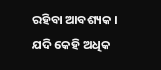ରହିବା ଆବଶ୍ୟକ । ଯଦି କେହି ଅଧିକ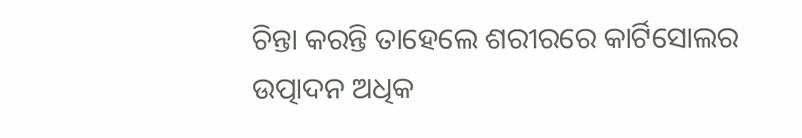ଚିନ୍ତା କରନ୍ତି ତାହେଲେ ଶରୀରରେ କାର୍ଟିସୋଲର ଉତ୍ପାଦନ ଅଧିକ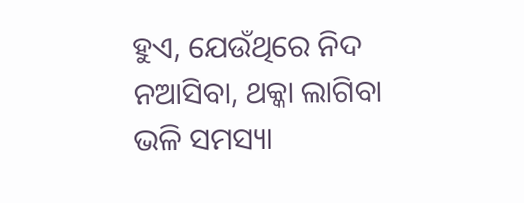ହୁଏ, ଯେଉଁଥିରେ ନିଦ ନଆସିବା, ଥକ୍କା ଲାଗିବା ଭଳି ସମସ୍ୟା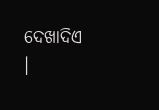ଦେଖାଦିଏ ।